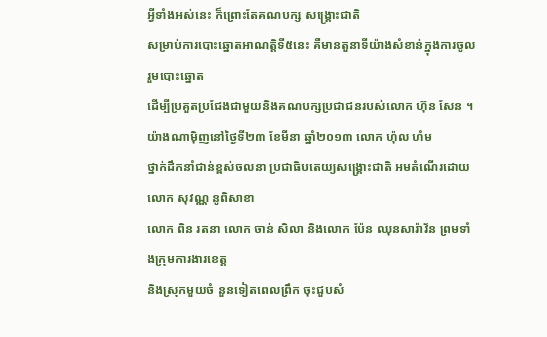អ្វីទាំងអស់នេះ ក៏ព្រោះតែគណបក្ស សង្គ្រោះជាតិ
សម្រាប់ការបោះឆ្នោតអាណត្តិទី៥នេះ គឺមានតួនាទីយ៉ាងសំខាន់ក្នុងការចូលរួមបោះឆ្នោត
ដើម្បីប្រគួតប្រជែងជាមួយនិងគណបក្សប្រជាជនរបស់លោក ហ៊ុន សែន ។
យ៉ាងណាម៉ិញនៅថ្ងៃទី២៣ ខែមីនា ឆ្នាំ២០១៣ លោក ហ៉ុល ហំម
ថ្នាក់ដឹកនាំជាន់ខ្ពស់ចលនា ប្រជាធិបតេយ្យសង្គ្រោះជាតិ អមតំណើរដោយលោក សុវណ្ណ នូពិសាខា
លោក ពិន រតនា លោក ចាន់ សិលា និងលោក ប៉ែន ឈុនសារ៉ាវ័ន ព្រមទាំងក្រុមការងារខេត្ត
និងស្រុកមួយចំ នួនទៀតពេលព្រឹក ចុះជួបសំ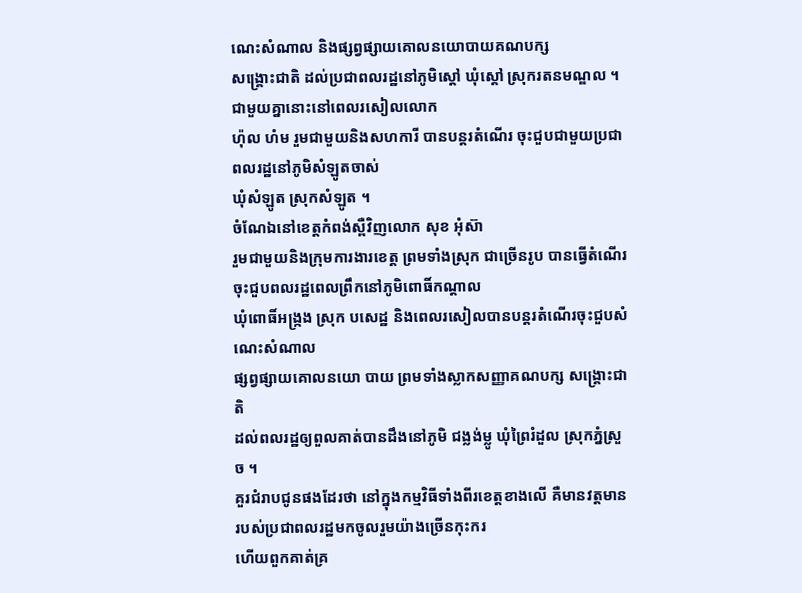ណេះសំណាល និងផ្សព្វផ្សាយគោលនយោបាយគណបក្ស
សង្គ្រោះជាតិ ដល់ប្រជាពលរដ្ឋនៅភូមិស្តៅ ឃុំស្តៅ ស្រុករតនមណ្ឌល ។ជាមួយគ្នានោះនៅពេលរសៀលលោក
ហ៉ុល ហំម រួមជាមួយនិងសហការី បានបន្តរតំណើរ ចុះជួបជាមួយប្រជាពលរដ្ឋនៅភូមិសំឡូតចាស់
ឃុំសំឡូត ស្រុកសំឡូត ។
ចំណែឯនៅខេត្តកំពង់ស្ពឺវិញលោក សុខ អុំស៊ា
រួមជាមួយនិងក្រុមការងារខេត្ត ព្រមទាំងស្រុក ជាច្រើនរូប បានធ្វើតំណើរចុះជួបពលរដ្ឋពេលព្រឹកនៅភូមិពោធិ៍កណ្តាល
ឃុំពោធិ៍អង្ក្រង ស្រុក បសេដ្ឋ និងពេលរសៀលបានបន្តរតំណើរចុះជួបសំណេះសំណាល
ផ្សព្វផ្សាយគោលនយោ បាយ ព្រមទាំងស្លាកសញ្ញាគណបក្ស សង្គ្រោះជាតិ
ដល់ពលរដ្ឋឲ្យពួលគាត់បានដឹងនៅភូមិ ជង្លង់ម្លូ ឃុំព្រៃរំដួល ស្រុកភ្នំស្រួច ។
គួរជំរាបជូនផងដែរថា នៅក្នុងកម្មវិធីទាំងពីរខេត្តខាងលើ គឺមានវត្តមានរបស់ប្រជាពលរដ្ឋមកចូលរួមយ៉ាងច្រើនកុះករ
ហើយពួកគាត់គ្រ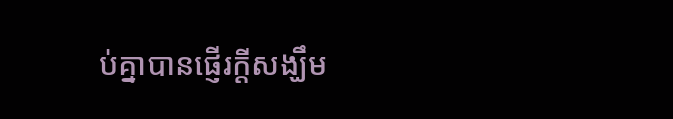ប់គ្នាបានផ្ញើរក្តីសង្ឃឹម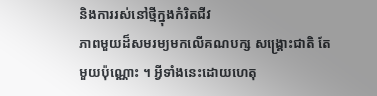និងការរស់នៅថ្មីក្នុងកំរិតជីវ
ភាពមួយដ៏សមរម្យមកលើគណបក្ស សង្គ្រោះជាតិ តែមួយប៉ុណ្ណោះ ។ អ្វីទាំងនេះដោយហេតុ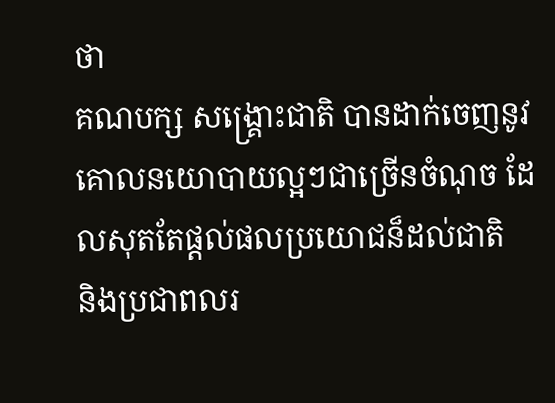ថា
គណបក្ស សង្គ្រោះជាតិ បានដាក់ចេញនូវគោលនយោបាយល្អៗជាច្រើនចំណុច ដែលសុតតែផ្តល់ផលប្រយោជន៏ដល់ជាតិ
និងប្រជាពលរ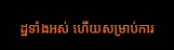ដ្ឋទាំងអស់ ហើយសម្រាប់ការ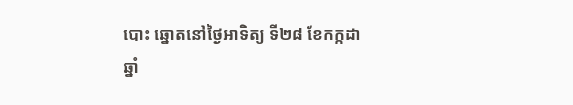បោះ ឆ្នោតនៅថ្ងៃអាទិត្យ ទី២៨ ខែកក្កដា
ឆ្នាំ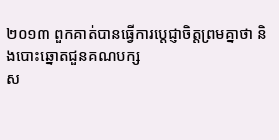២០១៣ ពួកគាត់បានធ្វើការប្តេជ្ញាចិត្តព្រមគ្នាថា និងបោះឆ្នោតជួនគណបក្ស
ស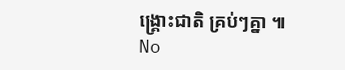ង្គ្រោះជាតិ គ្រប់ៗគ្នា ៕
No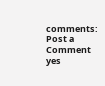comments:
Post a Comment
yes